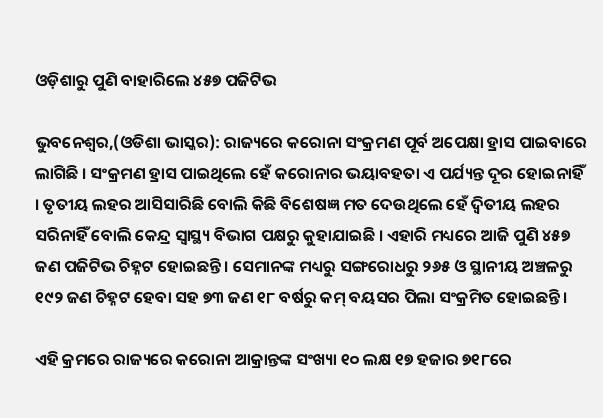ଓଡ଼ିଶାରୁ ପୁଣି ବାହାରିଲେ ୪୫୭ ପଜିଟିଭ

ଭୁବନେଶ୍ୱର,(ଓଡିଶା ଭାସ୍କର): ରାଜ୍ୟରେ କରୋନା ସଂକ୍ରମଣ ପୂର୍ବ ଅପେକ୍ଷା ହ୍ରାସ ପାଇବାରେ ଲାଗିଛି । ସଂକ୍ରମଣ ହ୍ରାସ ପାଇଥିଲେ ହେଁ କରୋନାର ଭୟାବହତା ଏ ପର୍ଯ୍ୟନ୍ତ ଦୂର ହୋଇନାହିଁ । ତୃତୀୟ ଲହର ଆସିସାରିଛି ବୋଲି କିଛି ବିଶେଷଜ୍ଞ ମତ ଦେଉଥିଲେ ହେଁ ଦ୍ୱିତୀୟ ଲହର ସରିନାହିଁ ବୋଲି କେନ୍ଦ୍ର ସ୍ୱାସ୍ଥ୍ୟ ବିଭାଗ ପକ୍ଷରୁ କୁହାଯାଇଛି । ଏହାରି ମଧ୍ୟରେ ଆଜି ପୁଣି ୪୫୭ ଜଣ ପଜିଟିଭ ଚିହ୍ନଟ ହୋଇଛନ୍ତି । ସେମାନଙ୍କ ମଧ୍ୟରୁ ସଙ୍ଗରୋଧରୁ ୨୬୫ ଓ ସ୍ଥାନୀୟ ଅଞ୍ଚଳରୁ ୧୯୨ ଜଣ ଚିହ୍ନଟ ହେବା ସହ ୭୩ ଜଣ ୧୮ ବର୍ଷରୁ କମ୍ ବୟସର ପିଲା ସଂକ୍ରମିତ ହୋଇଛନ୍ତି ।

ଏହି କ୍ରମରେ ରାଜ୍ୟରେ କରୋନା ଆକ୍ରାନ୍ତଙ୍କ ସଂଖ୍ୟା ୧୦ ଲକ୍ଷ ୧୭ ହଜାର ୭୧୮ରେ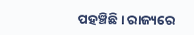ପହଞ୍ଚିଛି । ରାଜ୍ୟରେ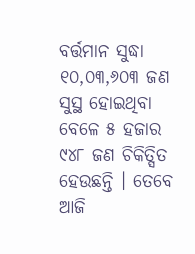ବର୍ତ୍ତମାନ ସୁଦ୍ଧା ୧୦,୦୩,୬୦୩ ଜଣ ସୁସ୍ଥ ହୋଇଥିବା ବେଳେ ୫ ହଜାର ୯୪୮ ଜଣ ଚିକିତ୍ସିତ ହେଉଛନ୍ତି । ତେବେ ଆଜି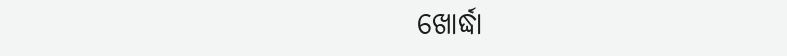ଖୋର୍ଦ୍ଧା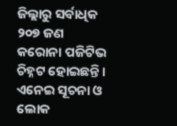ଜିଲ୍ଲାରୁ ସର୍ବାଧିକ ୨୦୭ ଜଣ କରୋନା ପଜିଟିଭ ଚିହ୍ନଟ ହୋଇଛନ୍ତି । ଏନେଇ ସୂଚନା ଓ ଲୋକ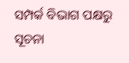ସମ୍ପର୍କ ବିଭାଗ ପକ୍ଷରୁ ସୂଚନା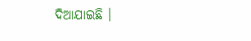ଦିଆଯାଇଛି ।